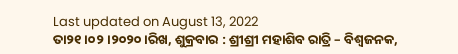Last updated on August 13, 2022
ତା୨୧ ।୦୨।୨୦୨୦।ରିଖ, ଶୁକ୍ରବାର : ଶ୍ରୀଶ୍ରୀ ମହାଶିବ ରାତ୍ରି – ବିଶ୍ୱଜନକ,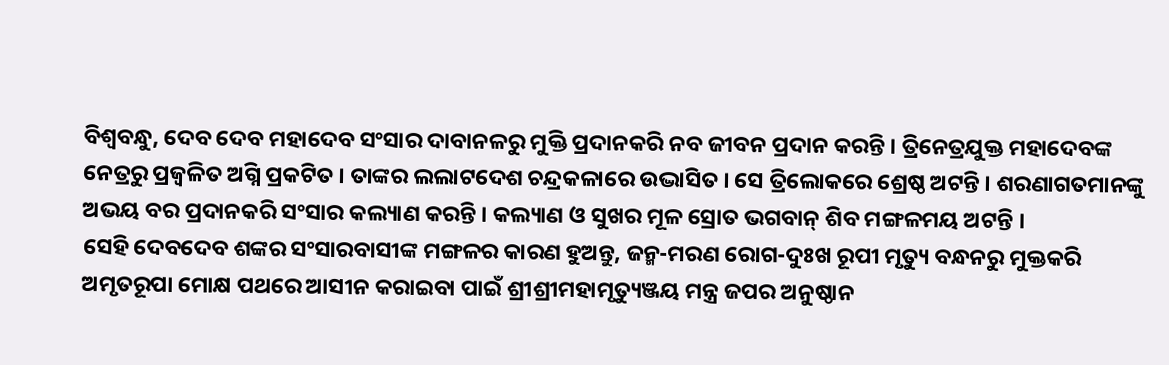ବିଶ୍ୱବନ୍ଧୁ, ଦେବ ଦେବ ମହାଦେବ ସଂସାର ଦାବାନଳରୁ ମୁକ୍ତି ପ୍ରଦାନକରି ନବ ଜୀବନ ପ୍ରଦାନ କରନ୍ତି । ତ୍ରିନେତ୍ରଯୁକ୍ତ ମହାଦେବଙ୍କ ନେତ୍ରରୁ ପ୍ରଜ୍ୱଳିତ ଅଗ୍ନି ପ୍ରକଟିତ । ତାଙ୍କର ଲଲାଟଦେଶ ଚନ୍ଦ୍ରକଳାରେ ଉଦ୍ଭାସିତ । ସେ ତ୍ରିଲୋକରେ ଶ୍ରେଷ୍ଠ ଅଟନ୍ତି । ଶରଣାଗତମାନଙ୍କୁ ଅଭୟ ବର ପ୍ରଦାନକରି ସଂସାର କଲ୍ୟାଣ କରନ୍ତି । କଲ୍ୟାଣ ଓ ସୁଖର ମୂଳ ସ୍ରୋତ ଭଗବାନ୍ ଶିବ ମଙ୍ଗଳମୟ ଅଟନ୍ତି ।
ସେହି ଦେବଦେବ ଶଙ୍କର ସଂସାରବାସୀଙ୍କ ମଙ୍ଗଳର କାରଣ ହୁଅନ୍ତୁ, ଜନ୍ମ-ମରଣ ରୋଗ-ଦୁଃଖ ରୂପୀ ମୃତ୍ୟୁ ବନ୍ଧନରୁ ମୁକ୍ତକରି ଅମୃତରୂପା ମୋକ୍ଷ ପଥରେ ଆସୀନ କରାଇବା ପାଇଁ ଶ୍ରୀଶ୍ରୀମହାମୃତ୍ୟୁଞ୍ଜୟ ମନ୍ତ୍ର ଜପର ଅନୁଷ୍ଠାନ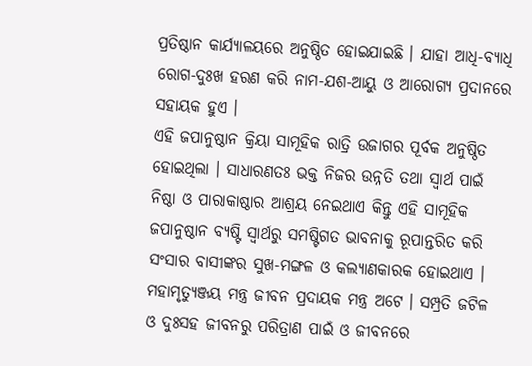ପ୍ରତିଷ୍ଠାନ କାର୍ଯ୍ୟାଳୟରେ ଅନୁଷ୍ଠିତ ହୋଇଯାଇଛି । ଯାହା ଆଧି-ବ୍ୟାଧି ରୋଗ-ଦୁଃଖ ହରଣ କରି ନାମ-ଯଶ-ଆୟୁ ଓ ଆରୋଗ୍ୟ ପ୍ରଦାନରେ ସହାୟକ ହୁଏ ।
ଏହି ଜପାନୁଷ୍ଠାନ କ୍ରିୟା ସାମୂହିକ ରାତ୍ରି ଉଜାଗର ପୂର୍ବକ ଅନୁଷ୍ଠିତ ହୋଇଥିଲା । ସାଧାରଣତଃ ଭକ୍ତ ନିଜର ଉନ୍ନତି ତଥା ସ୍ୱାର୍ଥ ପାଇଁ ନିଷ୍ଠା ଓ ପାରାକାଷ୍ଠାର ଆଶ୍ରୟ ନେଇଥାଏ କିନ୍ତୁ ଏହି ସାମୂହିକ ଜପାନୁଷ୍ଠାନ ବ୍ୟଷ୍ଟି ସ୍ୱାର୍ଥରୁ ସମଷ୍ଟିଗତ ଭାବନାକୁ ରୂପାନ୍ତରିତ କରି ସଂସାର ବାସୀଙ୍କର ସୁଖ-ମଙ୍ଗଳ ଓ କଲ୍ୟାଣକାରକ ହୋଇଥାଏ । ମହାମୃତ୍ୟୁଞ୍ଜୟ ମନ୍ତ୍ର ଜୀବନ ପ୍ରଦାୟକ ମନ୍ତ୍ର ଅଟେ । ସମ୍ପ୍ରତି ଜଟିଳ ଓ ଦୁଃସହ ଜୀବନରୁ ପରିତ୍ରାଣ ପାଇଁ ଓ ଜୀବନରେ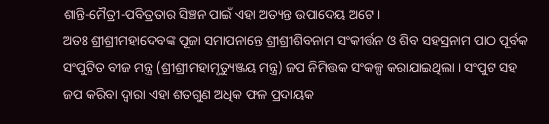ଶାନ୍ତି-ମୈତ୍ରୀ-ପବିତ୍ରତାର ସିଞ୍ଚନ ପାଇଁ ଏହା ଅତ୍ୟନ୍ତ ଉପାଦେୟ ଅଟେ ।
ଅତଃ ଶ୍ରୀଶ୍ରୀମହାଦେବଙ୍କ ପୂଜା ସମାପନାନ୍ତେ ଶ୍ରୀଶ୍ରୀଶିବନାମ ସଂକୀର୍ତ୍ତନ ଓ ଶିବ ସହସ୍ରନାମ ପାଠ ପୂର୍ବକ ସଂପୁଟିତ ବୀଜ ମନ୍ତ୍ର (ଶ୍ରୀଶ୍ରୀମହାମୃତ୍ୟୁଞ୍ଜୟ ମନ୍ତ୍ର) ଜପ ନିମିତ୍ତକ ସଂକଳ୍ପ କରାଯାଇଥିଲା । ସଂପୁଟ ସହ ଜପ କରିବା ଦ୍ୱାରା ଏହା ଶତଗୁଣ ଅଧିକ ଫଳ ପ୍ରଦାୟକ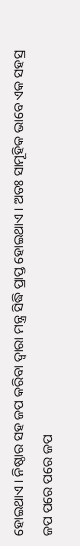ହୋଇଥାଏ । ନିଷ୍ଠାର ସହ ଜପ କରିବା ଦ୍ୱାରା ମନ୍ତ୍ର ସିଦ୍ଧି ପ୍ରାପ୍ତ ହୋଇଥାଏ । ଅତଃ ସାମୂହିକ ଭାବେ ଏକ ସହସ୍ର ଜପ ପରେ ପରେ ଜପ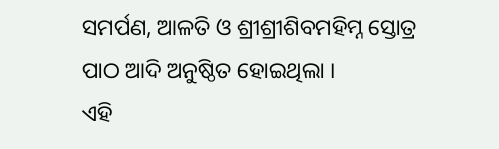ସମର୍ପଣ, ଆଳତି ଓ ଶ୍ରୀଶ୍ରୀଶିବମହିମ୍ନ ସ୍ତୋତ୍ର ପାଠ ଆଦି ଅନୁଷ୍ଠିତ ହୋଇଥିଲା ।
ଏହି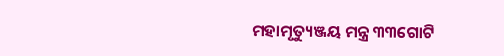ମହାମୃତ୍ୟୁଞ୍ଜୟ ମନ୍ତ୍ର ୩୩ଗୋଟି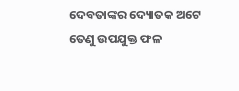ଦେବତାଙ୍କର ଦ୍ୟୋତକ ଅଟେ ତେଣୁ ଉପଯୁକ୍ତ ଫଳ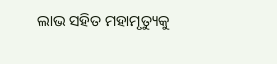ଲାଭ ସହିତ ମହାମୃତ୍ୟୁକୁ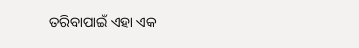ତରିବାପାଇଁ ଏହା ଏକ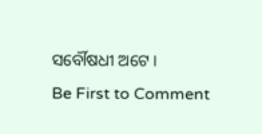ସର୍ବୌଷଧୀ ଅଟେ ।
Be First to Comment